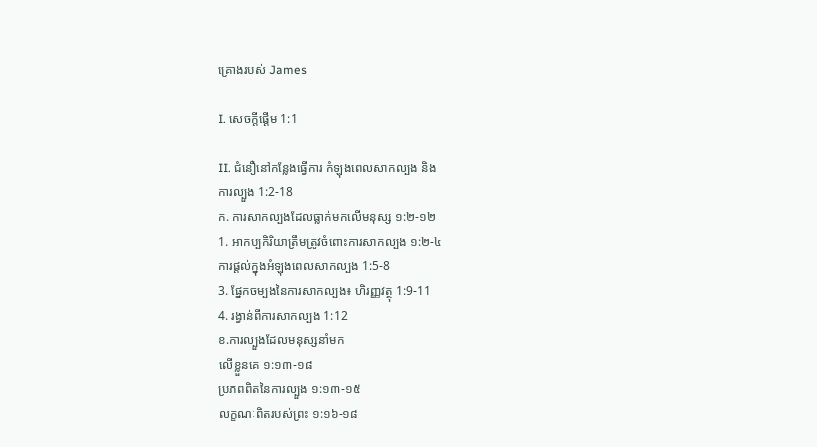គ្រោងរបស់ James

I. សេចក្តីផ្តើម 1:1

II. ជំនឿនៅកន្លែងធ្វើការ កំឡុងពេលសាកល្បង និង
ការល្បួង 1:2-18
ក. ការសាកល្បងដែលធ្លាក់មកលើមនុស្ស ១:២-១២
1. អាកប្បកិរិយាត្រឹមត្រូវចំពោះការសាកល្បង ១:២-៤
ការផ្តល់ក្នុងអំឡុងពេលសាកល្បង 1:5-8
3. ផ្នែកចម្បងនៃការសាកល្បង៖ ហិរញ្ញវត្ថុ 1:9-11
4. រង្វាន់ពីការសាកល្បង 1:12
ខ.ការល្បួងដែលមនុស្សនាំមក
លើខ្លួនគេ ១:១៣-១៨
ប្រភពពិតនៃការល្បួង ១:១៣-១៥
លក្ខណៈពិតរបស់ព្រះ ១:១៦-១៨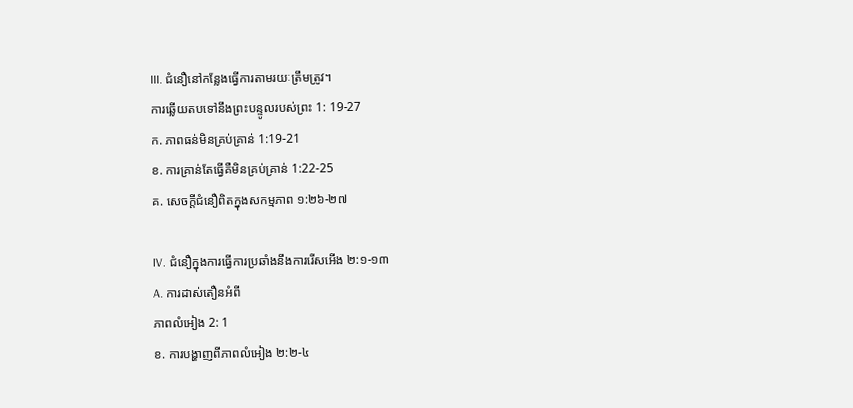III. ជំនឿនៅកន្លែងធ្វើការតាមរយៈត្រឹមត្រូវ។
ការឆ្លើយតបទៅនឹងព្រះបន្ទូលរបស់ព្រះ 1: 19-27
ក. ភាពធន់មិនគ្រប់គ្រាន់ 1:19-21
ខ. ការគ្រាន់តែធ្វើគឺមិនគ្រប់គ្រាន់ 1:22-25
គ. សេចក្តីជំនឿពិតក្នុងសកម្មភាព ១:២៦-២៧

IV. ជំនឿក្នុងការធ្វើការប្រឆាំងនឹងការរើសអើង ២:១-១៣
A. ការដាស់តឿនអំពី
ភាពលំអៀង 2: 1
ខ. ការបង្ហាញពីភាពលំអៀង ២:២-៤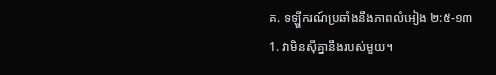គ. ទឡ្ហីករណ៍ប្រឆាំងនឹងភាពលំអៀង ២:៥-១៣
1. វាមិនស៊ីគ្នានឹងរបស់មួយ។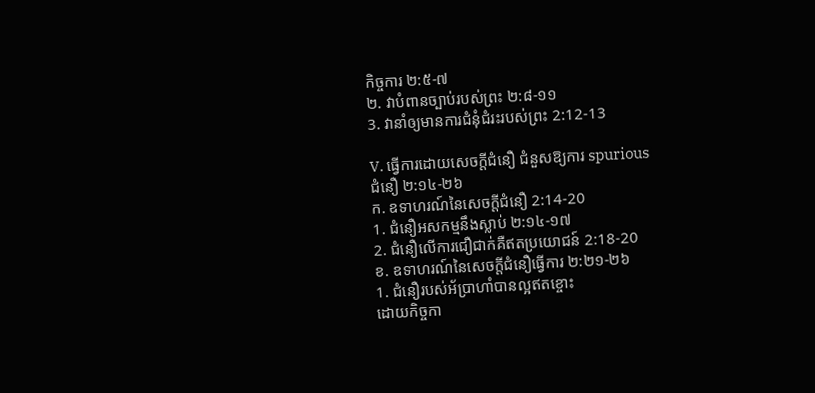កិច្ចការ ២:៥-៧
២. វាបំពានច្បាប់របស់ព្រះ ២:៨-១១
3. វានាំឲ្យមានការជំនុំជំរះរបស់ព្រះ 2:12-13

V. ធ្វើការដោយសេចក្តីជំនឿ ជំនួសឱ្យការ spurious
ជំនឿ ២:១៤-២៦
ក. ឧទាហរណ៍នៃសេចក្តីជំនឿ 2:14-20
1. ជំនឿអសកម្មនឹងស្លាប់ ២:១៤-១៧
2. ជំនឿលើការជឿជាក់គឺឥតប្រយោជន៍ 2:18-20
ខ. ឧទាហរណ៍នៃសេចក្តីជំនឿធ្វើការ ២:២១-២៦
1. ជំនឿរបស់អ័ប្រាហាំបានល្អឥតខ្ចោះ
ដោយកិច្ចកា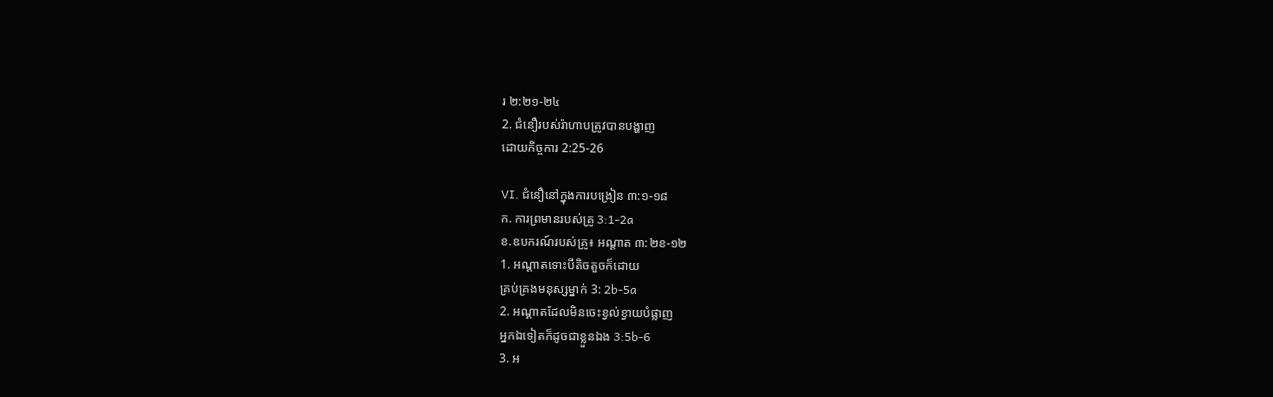រ ២:២១-២៤
2. ជំនឿរបស់រ៉ាហាបត្រូវបានបង្ហាញ
ដោយកិច្ចការ 2:25-26

VI. ជំនឿនៅក្នុងការបង្រៀន ៣:១-១៨
ក. ការព្រមានរបស់គ្រូ 3:1-2a
ខ.ឧបករណ៍របស់គ្រូ៖ អណ្តាត ៣:២ខ-១២
1. អណ្តាតទោះបីតិចតួចក៏ដោយ
គ្រប់គ្រងមនុស្សម្នាក់ 3: 2b-5a
2. អណ្តាតដែលមិនចេះខ្វល់ខ្វាយបំផ្លាញ
អ្នកឯទៀតក៏ដូចជាខ្លួនឯង 3:5b-6
3. អ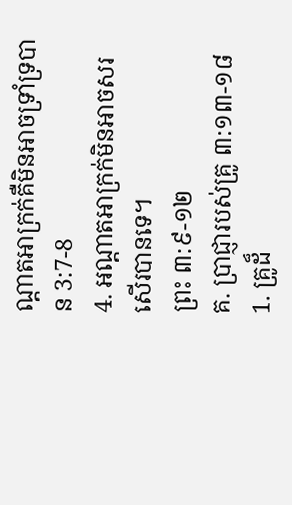ណ្ដាតអាក្រក់គឺមិនអាចទ្រាំទ្របាន 3:7-8
4. អណ្តាតអាក្រក់មិនអាចសរសើរបានទេ។
ព្រះ ៣:៩-១២
គ. ប្រាជ្ញារបស់គ្រូ ៣:១៣-១៨
1. គ្រូដ៏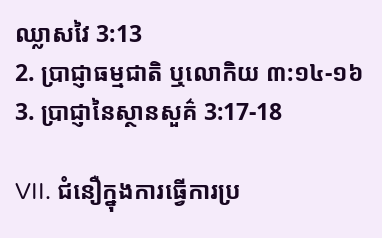ឈ្លាសវៃ 3:13
2. ប្រាជ្ញាធម្មជាតិ ឬលោកិយ ៣:១៤-១៦
3. ប្រាជ្ញានៃស្ថានសួគ៌ 3:17-18

VII. ជំនឿក្នុងការធ្វើការប្រ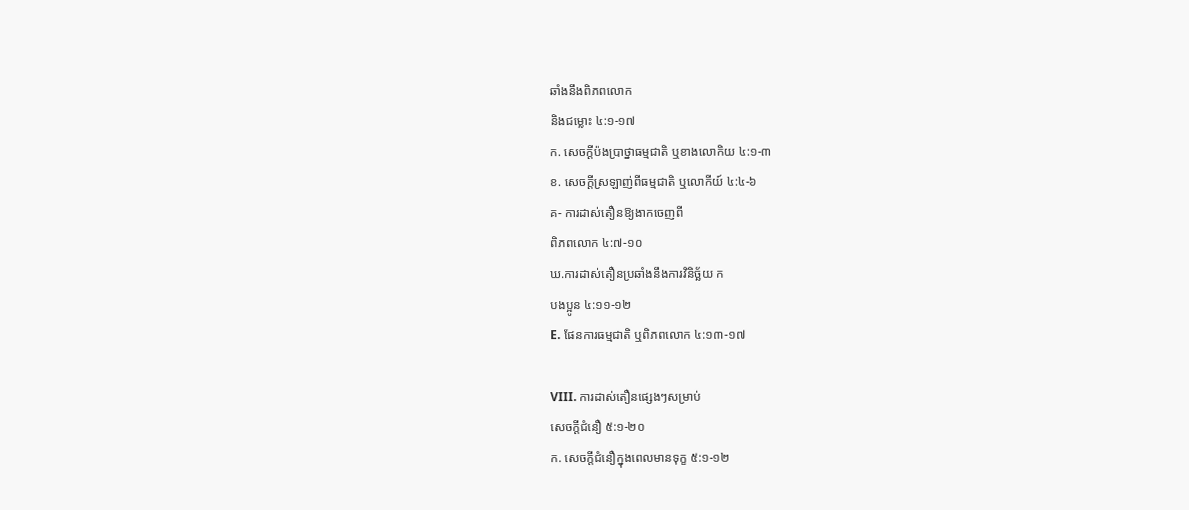ឆាំងនឹងពិភពលោក
និងជម្លោះ ៤:១-១៧
ក. សេចក្ដីប៉ងប្រាថ្នាធម្មជាតិ ឬខាងលោកិយ ៤:១-៣
ខ. សេចក្ដីស្រឡាញ់ពីធម្មជាតិ ឬលោកីយ៍ ៤:៤-៦
គ- ការដាស់តឿនឱ្យងាកចេញពី
ពិភពលោក ៤:៧-១០
ឃ.ការដាស់តឿនប្រឆាំងនឹងការវិនិច្ឆ័យ ក
បងប្អូន ៤:១១-១២
E. ផែនការធម្មជាតិ ឬពិភពលោក ៤:១៣-១៧

VIII. ការដាស់តឿនផ្សេងៗសម្រាប់
សេចក្ដីជំនឿ ៥:១-២០
ក. សេចក្តីជំនឿក្នុងពេលមានទុក្ខ ៥:១-១២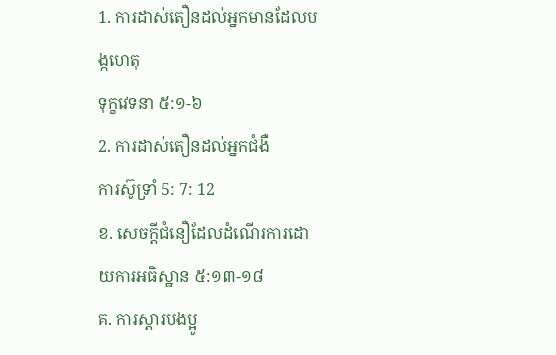1. ការដាស់តឿនដល់អ្នកមានដែលបង្កហេតុ
ទុក្ខវេទនា ៥:១-៦
2. ការដាស់តឿនដល់អ្នកជំងឺ
ការស៊ូទ្រាំ 5: 7: 12
ខ. សេចក្តីជំនឿដែលដំណើរការដោយការអធិស្ឋាន ៥:១៣-១៨
គ. ការស្ដារបងប្អូ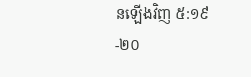នឡើងវិញ ៥:១៩-២០